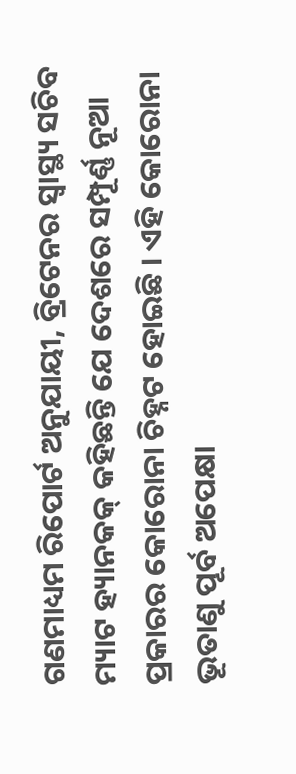ଗଣମାଧ୍ୟମ ରିପୋର୍ଟ ଅନୁଯାୟୀ, ବ୍ରିଟେନର ସ୍ୱାସ୍ଥ୍ୟ ସଚିବ ମ୍ୟାଟ ହ୍ୟାନକକ୍ କହିଛନ୍ତି ଯେ ଦେଶରେ ସମ୍ପୂର୍ଣ୍ଣ ନୂଆ ପ୍ରକାରର କୋରୋନା ଚିହ୍ନଟ ହୋଇଛି । ଏହି କୋରୋନା ଭୂତାଣୁ ପୂର୍ବ ଅପେକ୍ଷା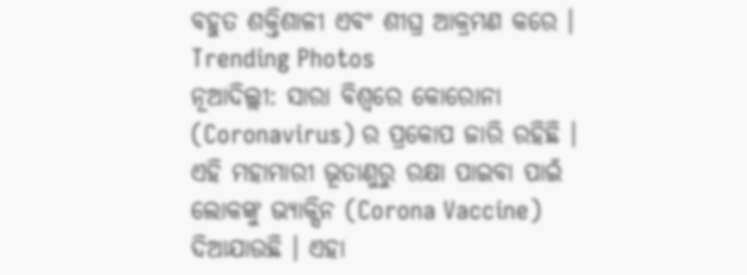ବହୁତ ଶକ୍ତିଶାଳୀ ଏବଂ ଶୀଘ୍ର ଆକ୍ରମଣ କରେ ।
Trending Photos
ନୂଆଦିଲ୍ଲୀ: ସାରା ବିଶ୍ୱରେ କୋରୋନା (Coronavirus) ର ପ୍ରକୋପ ଜାରି ରହିଛି । ଏହି ମହାମାରୀ ଭୂତାଣୁରୁ ରକ୍ଷା ପାଇବା ପାଇଁ ଲୋକଙ୍କୁ ଭ୍ୟାକ୍ସିନ (Corona Vaccine) ଦିଆଯାଉଛି । ଏହା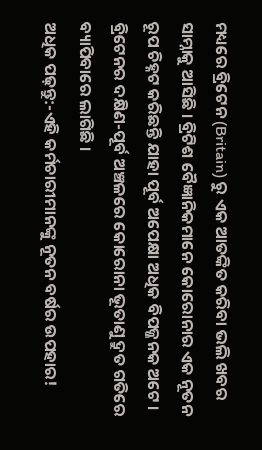ମଧ୍ୟରେ ବ୍ରିଟେନ (Britain) ରୁ ଏକ ଆତଙ୍କିତ କରିବା ଭଲି ଖବର ସାମ୍ନାକୁ ଆସିଛି । ବ୍ରିଟିଶ ବୈଜ୍ଞାନିକମାନେ କୋରୋନାର ଏକ ନୂତନ ରୂପ ଚିହ୍ନଟ କରିଛନ୍ତି ଯାହା ପୂର୍ବ ଅପେକ୍ଷା ଅଧିକ ବିପଜ୍ଜନକ ଅଟେ । ବ୍ରିଟେନର ଦକ୍ଷିଣ-ପୂର୍ବ ଅଞ୍ଚଳରେ କୋରୋନା ଭୂତାଣୁ ଦ୍ରୁତ ଗତିରେ ବ୍ୟାପିବାରେ ଲାଗିଛି ।
ଅଧିକ ପଢ଼ନ୍ତୁ:-ଏହି କର୍ମଚାରୀମାନଙ୍କୁ ନୂତନ ବର୍ଷର ଉପହାର!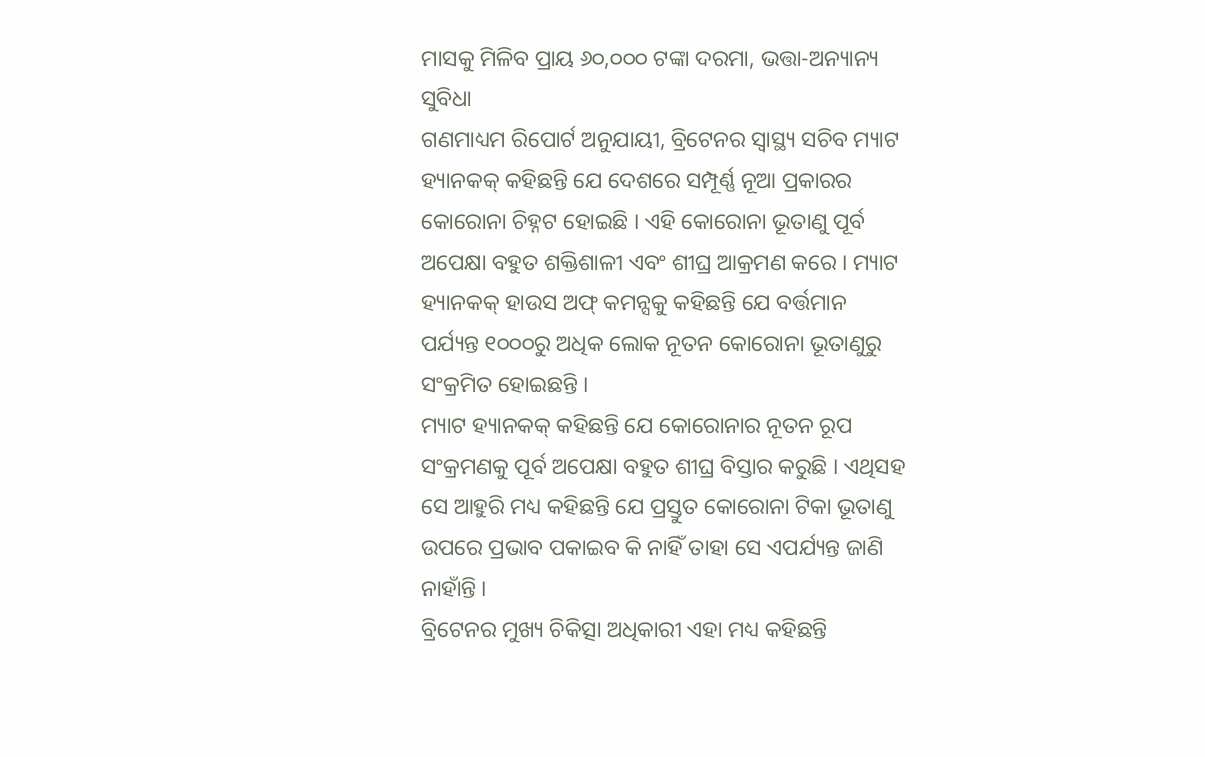ମାସକୁ ମିଳିବ ପ୍ରାୟ ୬୦,୦୦୦ ଟଙ୍କା ଦରମା, ଭତ୍ତା-ଅନ୍ୟାନ୍ୟ ସୁବିଧା
ଗଣମାଧ୍ୟମ ରିପୋର୍ଟ ଅନୁଯାୟୀ, ବ୍ରିଟେନର ସ୍ୱାସ୍ଥ୍ୟ ସଚିବ ମ୍ୟାଟ ହ୍ୟାନକକ୍ କହିଛନ୍ତି ଯେ ଦେଶରେ ସମ୍ପୂର୍ଣ୍ଣ ନୂଆ ପ୍ରକାରର କୋରୋନା ଚିହ୍ନଟ ହୋଇଛି । ଏହି କୋରୋନା ଭୂତାଣୁ ପୂର୍ବ ଅପେକ୍ଷା ବହୁତ ଶକ୍ତିଶାଳୀ ଏବଂ ଶୀଘ୍ର ଆକ୍ରମଣ କରେ । ମ୍ୟାଟ ହ୍ୟାନକକ୍ ହାଉସ ଅଫ୍ କମନ୍ସକୁ କହିଛନ୍ତି ଯେ ବର୍ତ୍ତମାନ ପର୍ଯ୍ୟନ୍ତ ୧୦୦୦ରୁ ଅଧିକ ଲୋକ ନୂତନ କୋରୋନା ଭୂତାଣୁରୁ ସଂକ୍ରମିତ ହୋଇଛନ୍ତି ।
ମ୍ୟାଟ ହ୍ୟାନକକ୍ କହିଛନ୍ତି ଯେ କୋରୋନାର ନୂତନ ରୂପ ସଂକ୍ରମଣକୁ ପୂର୍ବ ଅପେକ୍ଷା ବହୁତ ଶୀଘ୍ର ବିସ୍ତାର କରୁଛି । ଏଥିସହ ସେ ଆହୁରି ମଧ୍ୟ କହିଛନ୍ତି ଯେ ପ୍ରସ୍ତୁତ କୋରୋନା ଟିକା ଭୂତାଣୁ ଉପରେ ପ୍ରଭାବ ପକାଇବ କି ନାହିଁ ତାହା ସେ ଏପର୍ଯ୍ୟନ୍ତ ଜାଣି ନାହାଁନ୍ତି ।
ବ୍ରିଟେନର ମୁଖ୍ୟ ଚିକିତ୍ସା ଅଧିକାରୀ ଏହା ମଧ୍ୟ କହିଛନ୍ତି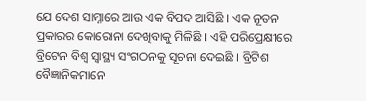ଯେ ଦେଶ ସାମ୍ନାରେ ଆଉ ଏକ ବିପଦ ଆସିଛି । ଏକ ନୂତନ ପ୍ରକାରର କୋରୋନା ଦେଖିବାକୁ ମିଳିଛି । ଏହି ପରିପ୍ରେକ୍ଷୀରେ ବ୍ରିଟେନ ବିଶ୍ୱ ସ୍ୱାସ୍ଥ୍ୟ ସଂଗଠନକୁ ସୂଚନା ଦେଇଛି । ବ୍ରିଟିଶ ବୈଜ୍ଞାନିକମାନେ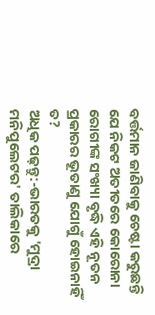ବର୍ତ୍ତମାନ ଜାଣିବାକୁ ଚେଷ୍ଟା କରୁଛନ୍ତି ଯେ ନିକଟ ଅତୀତରେ କୋରୋନା ରୋଗୀଙ୍କ ସଂଖ୍ୟା ବୃଦ୍ଧି ଏହି ନୂତନ ପ୍ରକାରର ଭୂତାଣୁ ଯୋଗୁଁ ହୋଇନାହିଁ ତ?
ଅଧିକ ପଢ଼ନ୍ତୁ:-ଭାରତକୁ 'ମୁଦ୍ରା ମନିପୁଲେଟର' ତାଲିକାରେ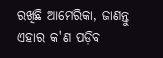ରଖିଛି ଆମେରିକା, ଜାଣନ୍ତୁ ଏହାର କ'ଣ ପଡ଼ିବ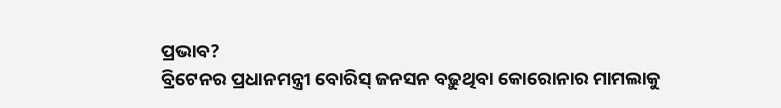ପ୍ରଭାବ?
ବ୍ରିଟେନର ପ୍ରଧାନମନ୍ତ୍ରୀ ବୋରିସ୍ ଜନସନ ବଢ଼ୁଥିବା କୋରୋନାର ମାମଲାକୁ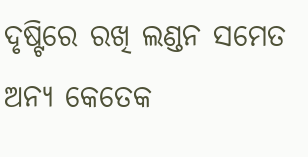ଦୃଷ୍ଟିରେ ରଖି ଲଣ୍ଡନ ସମେତ ଅନ୍ୟ କେତେକ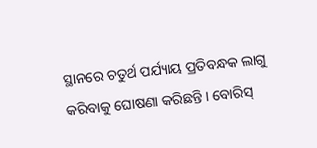ସ୍ଥାନରେ ଚତୁର୍ଥ ପର୍ଯ୍ୟାୟ ପ୍ରତିବନ୍ଧକ ଲାଗୁ କରିବାକୁ ଘୋଷଣା କରିଛନ୍ତି । ବୋରିସ୍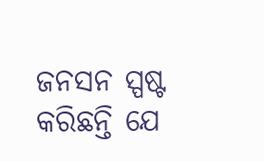ଜନସନ ସ୍ପଷ୍ଟ କରିଛନ୍ତି ଯେ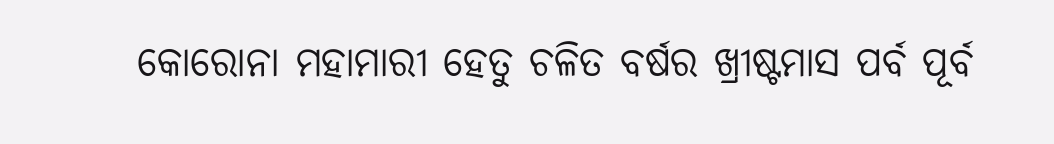କୋରୋନା ମହାମାରୀ ହେତୁ ଚଳିତ ବର୍ଷର ଖ୍ରୀଷ୍ଟମାସ ପର୍ବ ପୂର୍ବ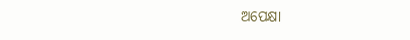ଅପେକ୍ଷା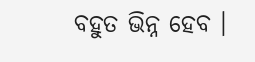ବହୁତ ଭିନ୍ନ ହେବ ।